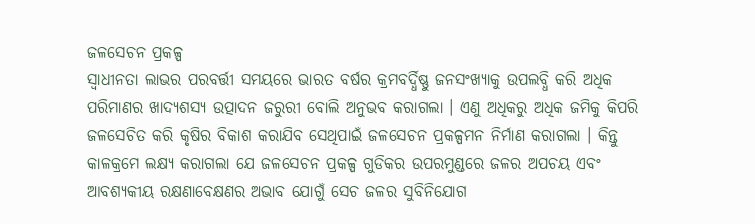ଜଳସେଚନ ପ୍ରକଳ୍ପ
ସ୍ୱାଧୀନତା ଲାଭର ପରବର୍ତ୍ତୀ ସମୟରେ ଭାରତ ବର୍ଷର କ୍ରମବର୍ଦ୍ଧିଷ୍ଣୁ ଜନସଂଖ୍ୟାକୁ ଉପଲବ୍ଧି କରି ଅଧିକ ପରିମାଣର ଖାଦ୍ୟଶସ୍ୟ ଉତ୍ପାଦନ ଜରୁରୀ ବୋଲି ଅନୁଭବ କରାଗଲା । ଏଣୁ ଅଧିକରୁ ଅଧିକ ଜମିକୁ କିପରି ଜଳସେଚିତ କରି କୃଷିର ବିକାଶ କରାଯିବ ସେଥିପାଇଁ ଜଳସେଚନ ପ୍ରକଳ୍ପମନ ନିର୍ମାଣ କରାଗଲା । କିନ୍ତୁ କାଳକ୍ରମେ ଲକ୍ଷ୍ୟ କରାଗଲା ଯେ ଜଳସେଚନ ପ୍ରକଳ୍ପ ଗୁଡିକର ଉପରମୁଣ୍ଡରେ ଜଳର ଅପଚୟ ଏବଂ ଆବଶ୍ୟକୀୟ ରକ୍ଷଣାବେକ୍ଷଣର ଅଭାବ ଯୋଗୁଁ ସେଚ ଜଳର ସୁବିନିଯୋଗ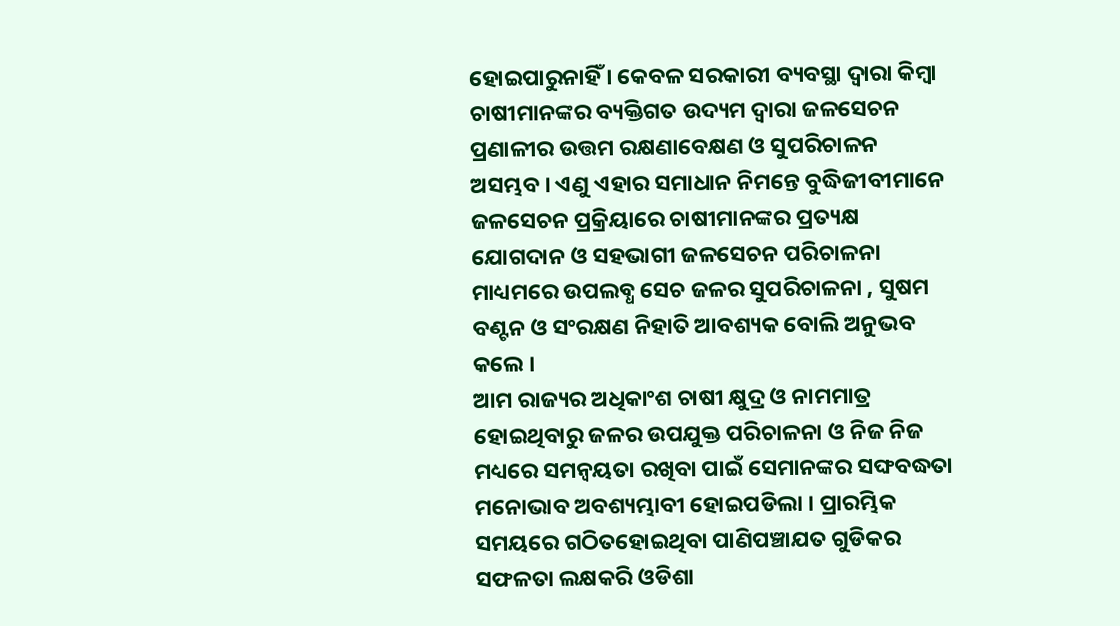ହୋଇପାରୁନାହିଁ । କେବଳ ସରକାରୀ ବ୍ୟବସ୍ଥା ଦ୍ଵାରା କିମ୍ବା ଚାଷୀମାନଙ୍କର ବ୍ୟକ୍ତିଗତ ଉଦ୍ୟମ ଦ୍ଵାରା ଜଳସେଚନ ପ୍ରଣାଳୀର ଉତ୍ତମ ରକ୍ଷଣାବେକ୍ଷଣ ଓ ସୁପରିଚାଳନ ଅସମ୍ଭବ । ଏଣୁ ଏହାର ସମାଧାନ ନିମନ୍ତେ ବୁଦ୍ଧିଜୀବୀମାନେ ଜଳସେଚନ ପ୍ରକ୍ରିୟାରେ ଚାଷୀମାନଙ୍କର ପ୍ରତ୍ୟକ୍ଷ ଯୋଗଦାନ ଓ ସହଭାଗୀ ଜଳସେଚନ ପରିଚାଳନା ମାଧ୍ୟମରେ ଉପଲବ୍ଧ ସେଚ ଜଳର ସୁପରିଚାଳନା , ସୁଷମ ବଣ୍ଟନ ଓ ସଂରକ୍ଷଣ ନିହାତି ଆବଶ୍ୟକ ବୋଲି ଅନୁଭବ କଲେ ।
ଆମ ରାଜ୍ୟର ଅଧିକାଂଶ ଚାଷୀ କ୍ଷୁଦ୍ର ଓ ନାମମାତ୍ର ହୋଇଥିବାରୁ ଜଳର ଉପଯୁକ୍ତ ପରିଚାଳନା ଓ ନିଜ ନିଜ ମଧ୍ୟରେ ସମନ୍ୱୟତା ରଖିବା ପାଇଁ ସେମାନଙ୍କର ସଙ୍ଘବଦ୍ଧତା ମନୋଭାବ ଅବଶ୍ୟମ୍ଭାବୀ ହୋଇପଡିଲା । ପ୍ରାରମ୍ଭିକ ସମୟରେ ଗଠିତହୋଇଥିବା ପାଣିପଞ୍ଚାଯତ ଗୁଡିକର ସଫଳତା ଲକ୍ଷକରି ଓଡିଶା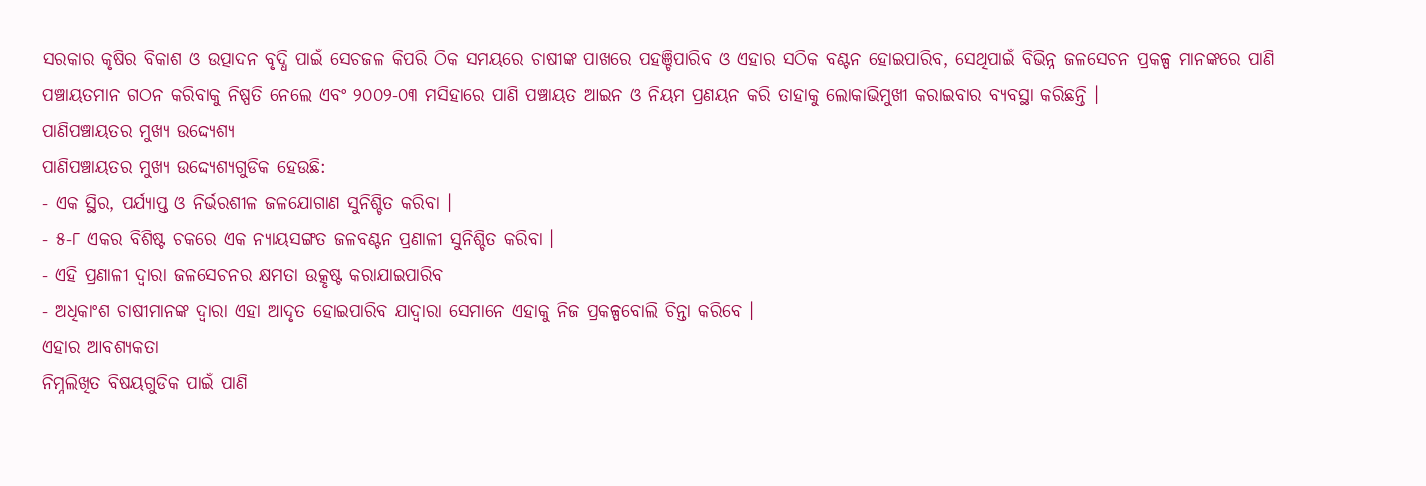ସରକାର କୃଷିର ବିକାଶ ଓ ଉତ୍ପାଦନ ବୃଦ୍ଧି ପାଇଁ ସେଚଜଳ କିପରି ଠିକ ସମୟରେ ଚାଷୀଙ୍କ ପାଖରେ ପହଞ୍ଚିପାରିବ ଓ ଏହାର ସଠିକ ବଣ୍ଟନ ହୋଇପାରିବ, ସେଥିପାଇଁ ବିଭିନ୍ନ ଜଳସେଚନ ପ୍ରକଳ୍ପ ମାନଙ୍କରେ ପାଣି ପଞ୍ଚାୟତମାନ ଗଠନ କରିବାକୁ ନିଷ୍ପତି ନେଲେ ଏବଂ ୨୦୦୨-୦୩ ମସିହାରେ ପାଣି ପଞ୍ଚାୟତ ଆଇନ ଓ ନିୟମ ପ୍ରଣୟନ କରି ତାହାକୁ ଲୋକାଭିମୁଖୀ କରାଇବାର ବ୍ୟବସ୍ଥା କରିଛନ୍ତି ।
ପାଣିପଞ୍ଚାୟତର ମୁଖ୍ୟ ଉଦ୍ଦ୍ୟେଶ୍ୟ
ପାଣିପଞ୍ଚାୟତର ମୁଖ୍ୟ ଉଦ୍ଦ୍ୟେଶ୍ୟଗୁଡିକ ହେଉଛି:
- ଏକ ସ୍ଥିର, ପର୍ଯ୍ୟାପ୍ତ ଓ ନିର୍ଭରଶୀଳ ଜଳଯୋଗାଣ ସୁନିଶ୍ଚିତ କରିବା ।
- ୫-୮ ଏକର ବିଶିଷ୍ଟ ଚକରେ ଏକ ନ୍ୟାୟସଙ୍ଗତ ଜଳବଣ୍ଟନ ପ୍ରଣାଳୀ ସୁନିଶ୍ଚିତ କରିବା ।
- ଏହି ପ୍ରଣାଳୀ ଦ୍ଵାରା ଜଳସେଚନର କ୍ଷମତା ଉତ୍କୃଷ୍ଟ କରାଯାଇପାରିବ
- ଅଧିକାଂଶ ଚାଷୀମାନଙ୍କ ଦ୍ଵାରା ଏହା ଆଦୃତ ହୋଇପାରିବ ଯାଦ୍ୱାରା ସେମାନେ ଏହାକୁ ନିଜ ପ୍ରକଳ୍ପବୋଲି ଚିନ୍ତା କରିବେ ।
ଏହାର ଆବଶ୍ୟକତା
ନିମ୍ନଲିଖିତ ବିଷୟଗୁଡିକ ପାଇଁ ପାଣି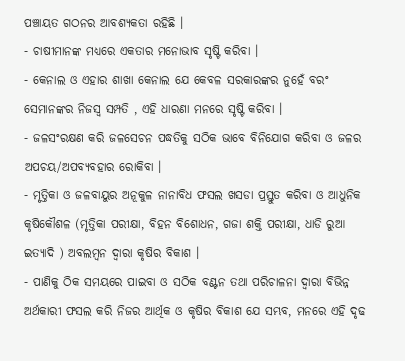ପଞ୍ଚାୟତ ଗଠନର ଆବଶ୍ୟକତା ରହିଛି ।
- ଚାଷୀମାନଙ୍କ ମଧ୍ୟରେ ଏକତାର ମନୋଭାବ ସୃଷ୍ଟି କରିବା ।
- କେନାଲ ଓ ଏହାର ଶାଖା କେନାଲ ଯେ କେବଳ ସରକାରଙ୍କର ନୁହେଁ ବରଂ ସେମାନଙ୍କର ନିଜସ୍ଵ ସମ୍ପତି , ଏହି ଧାରଣା ମନରେ ସୃଷ୍ଟି କରିବା ।
- ଜଳସଂରକ୍ଷଣ କରି ଜଳସେଚନ ପଦ୍ଧତିକୁ ସଠିକ ଭାବେ ବିନିଯୋଗ କରିବା ଓ ଜଳର ଅପଚୟ/ଅପବ୍ୟବହାର ରୋକିବା ।
- ମୃତ୍ତିକା ଓ ଜଳବାୟୁର ଅନୂକୁଳ ନାନାବିଧ ଫସଲ ଖସଡା ପ୍ରସ୍ତୁତ କରିବା ଓ ଆଧୁନିକ କୃଷିକୌଶଳ (ମୃତ୍ତିକା ପରୀକ୍ଷା, ବିହନ ବିଶୋଧନ, ଗଜା ଶକ୍ତି ପରୀକ୍ଷା, ଧାଡି ରୁଆ ଇତ୍ୟାଦି ) ଅବଲମ୍ବନ ଦ୍ଵାରା କୃଷିର ବିକାଶ ।
- ପାଣିକୁ ଠିକ ସମୟରେ ପାଇବା ଓ ସଠିକ ବଣ୍ଟନ ତଥା ପରିଚାଳନା ଦ୍ଵାରା ବିଭିନ୍ନ ଅର୍ଥକାରୀ ଫସଲ କରି ନିଜର ଆର୍ଥିକ ଓ କୃଷିର ବିକାଶ ଯେ ସମ୍ଭବ, ମନରେ ଏହି ଦୃଢ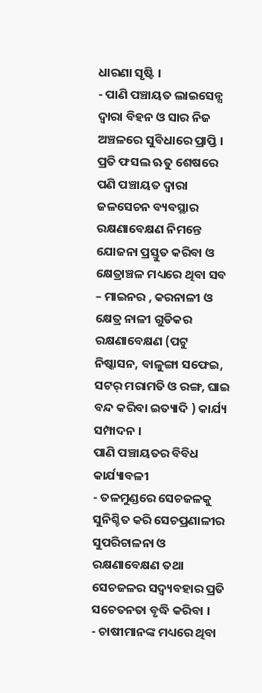ଧାରଣା ସୃଷ୍ଟି ।
- ପାଣି ପଞ୍ଚାୟତ ଲାଇସେନ୍ସ ଦ୍ଵାରା ବିହନ ଓ ସାର ନିଜ ଅଞ୍ଚଳରେ ସୁବିଧାରେ ପ୍ରାପ୍ତି ।
ପ୍ରତି ଫସଲ ଋତୁ ଶେଷରେ ପଣି ପଞ୍ଚାୟତ ଦ୍ଵାରା ଜଳସେଚନ ବ୍ୟବସ୍ଥାର ରକ୍ଷଣାବେକ୍ଷଣ ନିମନ୍ତେ ଯୋଜନା ପ୍ରସ୍ତୁତ କରିବା ଓ କ୍ଷେତ୍ରାଞ୍ଚଳ ମଧ୍ୟରେ ଥିବା ସବ – ମାଇନର , କରନାଳୀ ଓ କ୍ଷେତ୍ର ନାଳୀ ଗୁଡିକର ରକ୍ଷଣାବେକ୍ଷଣ (ପଟୁ ନିଷ୍କାସନ, ବାଳୁଙ୍ଗା ସଫେଇ, ସଟର୍ ମରାମତି ଓ ରଙ୍ଗ, ଘାଇ ବନ୍ଦ କରିବା ଇତ୍ୟାଦି ) କାର୍ଯ୍ୟ ସମ୍ପାଦନ ।
ପାଣି ପଞ୍ଚାୟତର ବିବିଧ କାର୍ଯ୍ୟାବଳୀ
- ତଳମୁଣ୍ଡରେ ସେଚଜଳକୁ ସୁନିଶ୍ଚିତ କରି ସେଚପ୍ରଣାଳୀର ସୁପରିଚାଳନା ଓ ରକ୍ଷଣାବେକ୍ଷଣ ତଥା ସେଚଜଳର ସଦ୍ବ୍ୟବହାର ପ୍ରତି ସଚେତନତା ବୃଦ୍ଧି କରିବା ।
- ଚାଷୀମାନଙ୍କ ମଧ୍ୟରେ ଥିବା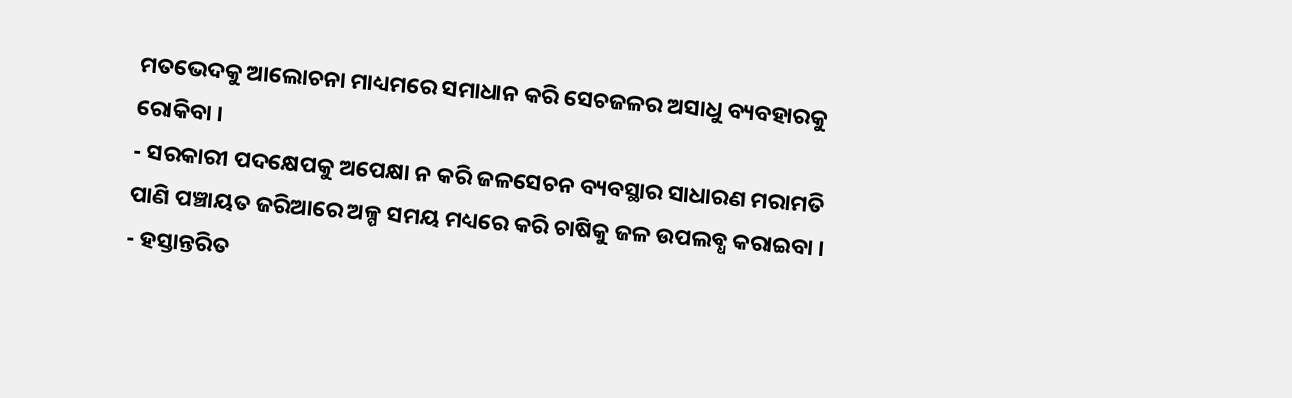ମତଭେଦକୁ ଆଲୋଚନା ମାଧ୍ୟମରେ ସମାଧାନ କରି ସେଚଜଳର ଅସାଧୁ ବ୍ୟବହାରକୁ ରୋକିବା ।
- ସରକାରୀ ପଦକ୍ଷେପକୁ ଅପେକ୍ଷା ନ କରି ଜଳସେଚନ ବ୍ୟବସ୍ଥାର ସାଧାରଣ ମରାମତି ପାଣି ପଞ୍ଚାୟତ ଜରିଆରେ ଅଳ୍ପ ସମୟ ମଧ୍ୟରେ କରି ଚାଷିକୁ ଜଳ ଉପଲବ୍ଧ କରାଇବା ।
- ହସ୍ତାନ୍ତରିତ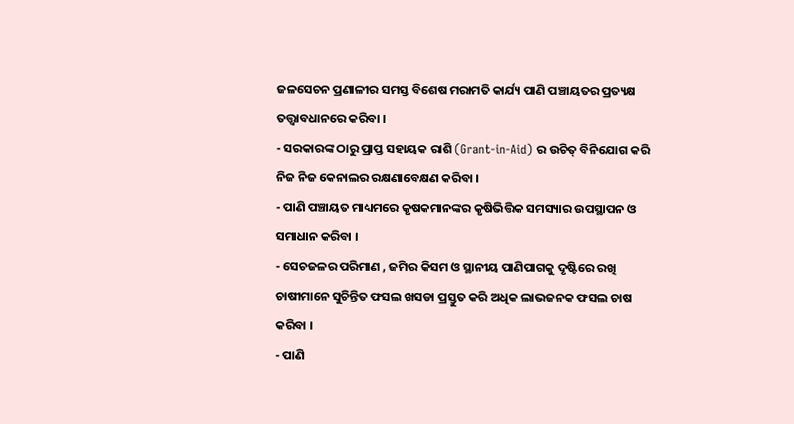ଜଳସେଚନ ପ୍ରଣାଳୀର ସମସ୍ତ ବିଶେଷ ମରାମତି କାର୍ଯ୍ୟ ପାଣି ପଞ୍ଚାୟତର ପ୍ରତ୍ୟକ୍ଷ ତତ୍ତ୍ୱାବଧାନରେ କରିବା ।
- ସରକାରଙ୍କ ଠାରୁ ପ୍ରାପ୍ତ ସହାୟକ ରାଶି (Grant-in-Aid) ର ଉଚିତ୍ ବିନିଯୋଗ କରି ନିଜ ନିଜ କେନାଲର ରକ୍ଷଣାବେକ୍ଷଣ କରିବା ।
- ପାଣି ପଞ୍ଚାୟତ ମାଧ୍ୟମରେ କୃଷକମାନଙ୍କର କୃଷିଭିତ୍ତିକ ସମସ୍ୟାର ଉପସ୍ଥାପନ ଓ ସମାଧାନ କରିବା ।
- ସେଚଜଳର ପରିମାଣ , ଜମିର କିସମ ଓ ସ୍ଥାନୀୟ ପାଣିପାଗକୁ ଦୃଷ୍ଟିରେ ରଖି ଚାଷୀମାନେ ସୁଚିନ୍ତିତ ଫସଲ ଖସଡା ପ୍ରସ୍ତୁତ କରି ଅଧିକ ଲାଭଜନକ ଫସଲ ଚାଷ କରିବା ।
- ପାଣି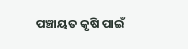ପଞ୍ଚାୟତ କୃଷି ପାଇଁ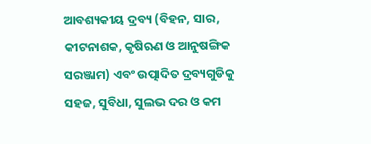ଆବଶ୍ୟକୀୟ ଦ୍ରବ୍ୟ (ବିହନ, ସାର, କୀଟନାଶକ, କୃଷିଋଣ ଓ ଆନୁଷଙ୍ଗିକ ସରଞ୍ଜାମ) ଏବଂ ଉତ୍ପାଦିତ ଦ୍ରବ୍ୟଗୁଡିକୁ ସହଜ, ସୁବିଧା, ସୁଲଭ ଦର ଓ କମ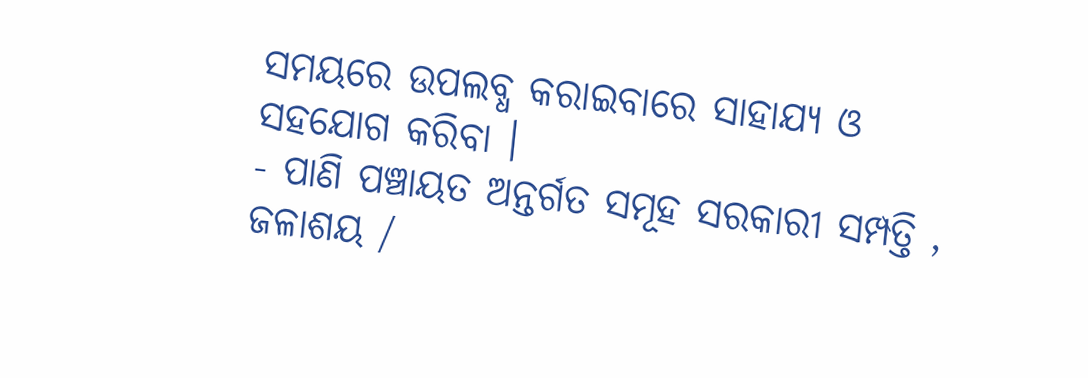ସମୟରେ ଉପଲବ୍ଧ କରାଇବାରେ ସାହାଯ୍ୟ ଓ ସହଯୋଗ କରିବା ।
- ପାଣି ପଞ୍ଚାୟତ ଅନ୍ତର୍ଗତ ସମୂହ ସରକାରୀ ସମ୍ପତ୍ତି , ଜଳାଶୟ /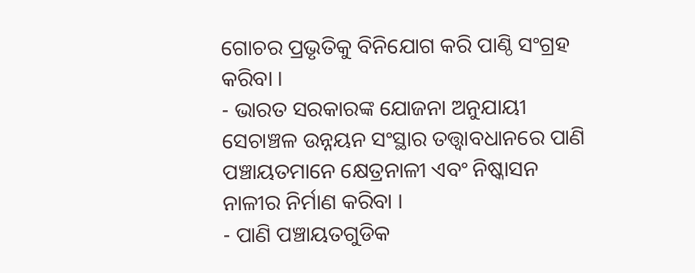ଗୋଚର ପ୍ରଭୃତିକୁ ବିନିଯୋଗ କରି ପାଣ୍ଠି ସଂଗ୍ରହ କରିବା ।
- ଭାରତ ସରକାରଙ୍କ ଯୋଜନା ଅନୁଯାୟୀ ସେଚାଞ୍ଚଳ ଉନ୍ନୟନ ସଂସ୍ଥାର ତତ୍ତ୍ଵାବଧାନରେ ପାଣି ପଞ୍ଚାୟତମାନେ କ୍ଷେତ୍ରନାଳୀ ଏବଂ ନିଷ୍କାସନ ନାଳୀର ନିର୍ମାଣ କରିବା ।
- ପାଣି ପଞ୍ଚାୟତଗୁଡିକ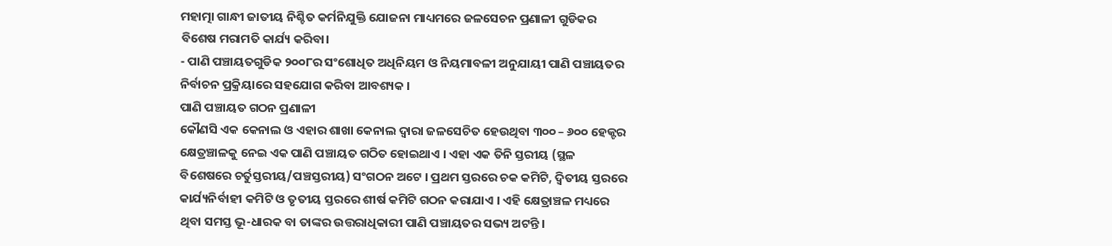ମହାତ୍ମା ଗାନ୍ଧୀ ଜାତୀୟ ନିଶ୍ଚିତ କର୍ମନିଯୁକ୍ତି ଯୋଜନା ମାଧ୍ୟମରେ ଜଳସେଚନ ପ୍ରଣାଳୀ ଗୁଡିକର ବିଶେଷ ମରାମତି କାର୍ଯ୍ୟ କରିବା।
- ପାଣି ପଞ୍ଚାୟତଗୁଡିକ ୨୦୦୮ର ସଂଶୋଧିତ ଅଧିନିୟମ ଓ ନିୟମାବଳୀ ଅନୁଯାୟୀ ପାଣି ପଞ୍ଚାୟତର ନିର୍ବାଚନ ପ୍ରକ୍ରିୟାରେ ସହଯୋଗ କରିବା ଆବଶ୍ୟକ ।
ପାଣି ପଞ୍ଚାୟତ ଗଠନ ପ୍ରଣାଳୀ
କୌଣସି ଏକ କେନାଲ ଓ ଏହାର ଶାଖା କେନାଲ ଦ୍ଵାରା ଜଳସେଚିତ ହେଉଥିବା ୩୦୦ – ୬୦୦ ହେକ୍ଟର କ୍ଷେତ୍ରଞ୍ଚାଳକୁ ନେଇ ଏକ ପାଣି ପଞ୍ଚାୟତ ଗଠିତ ହୋଇଥାଏ । ଏହା ଏକ ତିନି ସ୍ତରୀୟ (ସ୍ଥଳ ବିଶେଷରେ ଚର୍ତୁସ୍ତରୀୟ/ପଞ୍ଚସ୍ତରୀୟ) ସଂଗଠନ ଅଟେ । ପ୍ରଥମ ସ୍ତରରେ ଚକ କମିଟି, ଦ୍ଵିତୀୟ ସ୍ତରରେ କାର୍ଯ୍ୟନିର୍ବାହୀ କମିଟି ଓ ତୃତୀୟ ସ୍ତରରେ ଶୀର୍ଷ କମିଟି ଗଠନ କରାଯାଏ । ଏହି କ୍ଷେତ୍ରାଞ୍ଚଳ ମଧ୍ୟରେ ଥିବା ସମସ୍ତ ଭୂ-ଧାରକ ବା ତାଙ୍କର ଉତ୍ତରାଧିକାରୀ ପାଣି ପଞ୍ଚାୟତର ସଭ୍ୟ ଅଟନ୍ତି ।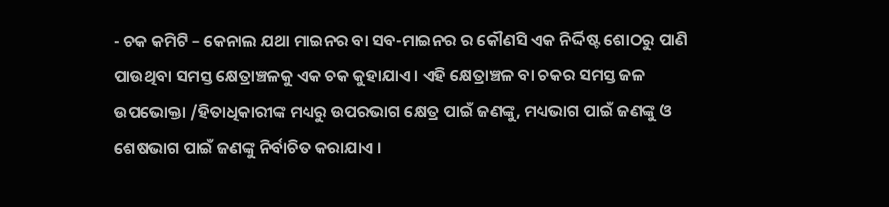- ଚକ କମିଟି – କେନାଲ ଯଥା ମାଇନର ବା ସବ-ମାଇନର ର କୌଣସି ଏକ ନିର୍ଦ୍ଦିଷ୍ଟ ଶୋଠରୁ ପାଣି ପାଉଥିବା ସମସ୍ତ କ୍ଷେତ୍ରାଞ୍ଚଳକୁ ଏକ ଚକ କୁହାଯାଏ । ଏହି କ୍ଷେତ୍ରାଞ୍ଚଳ ବା ଚକର ସମସ୍ତ ଜଳ ଉପଭୋକ୍ତା /ହିତାଧିକାରୀଙ୍କ ମଧ୍ୟରୁ ଉପରଭାଗ କ୍ଷେତ୍ର ପାଇଁ ଜଣଙ୍କୁ, ମଧ୍ୟଭାଗ ପାଇଁ ଜଣଙ୍କୁ ଓ ଶେଷଭାଗ ପାଇଁ ଜଣଙ୍କୁ ନିର୍ବାଚିତ କରାଯାଏ ।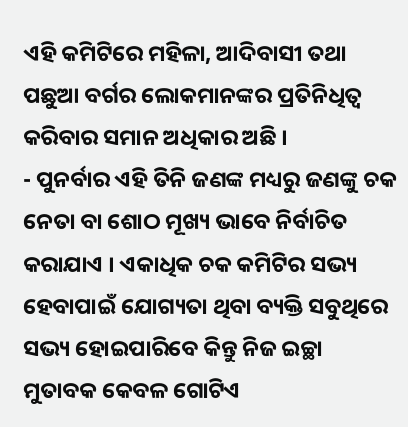ଏହି କମିଟିରେ ମହିଳା, ଆଦିବାସୀ ତଥା ପଛୁଆ ବର୍ଗର ଲୋକମାନଙ୍କର ପ୍ରତିନିଧିତ୍ଵ କରିବାର ସମାନ ଅଧିକାର ଅଛି ।
- ପୁନର୍ବାର ଏହି ତିନି ଜଣଙ୍କ ମଧ୍ୟରୁ ଜଣଙ୍କୁ ଚକ ନେତା ବା ଶୋଠ ମୂଖ୍ୟ ଭାବେ ନିର୍ବାଚିତ କରାଯାଏ । ଏକାଧିକ ଚକ କମିଟିର ସଭ୍ୟ ହେବାପାଇଁ ଯୋଗ୍ୟତା ଥିବା ବ୍ୟକ୍ତି ସବୁଥିରେ ସଭ୍ୟ ହୋଇପାରିବେ କିନ୍ତୁ ନିଜ ଇଚ୍ଛା ମୁତାବକ କେବଳ ଗୋଟିଏ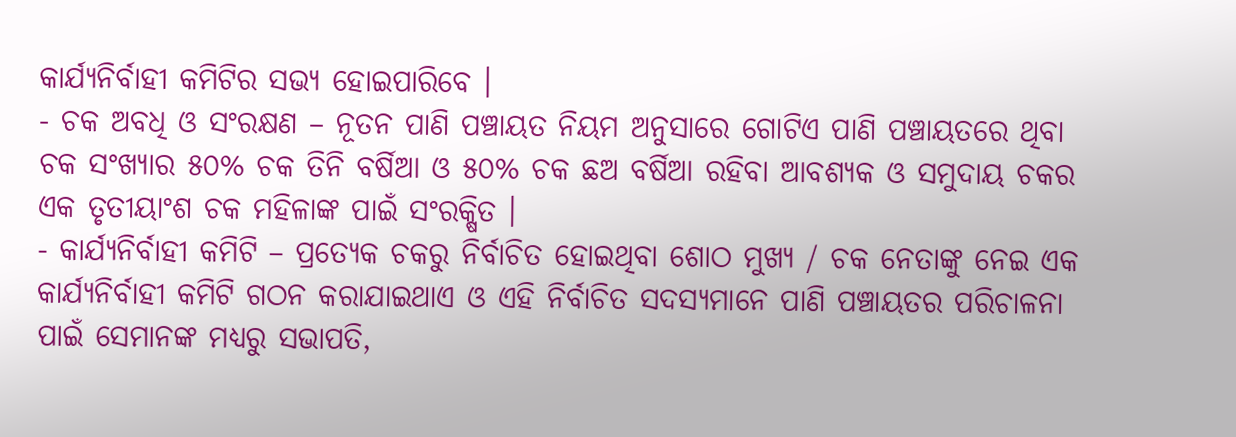କାର୍ଯ୍ୟନିର୍ବାହୀ କମିଟିର ସଭ୍ୟ ହୋଇପାରିବେ ।
- ଚକ ଅବଧି ଓ ସଂରକ୍ଷଣ – ନୂତନ ପାଣି ପଞ୍ଚାୟତ ନିୟମ ଅନୁସାରେ ଗୋଟିଏ ପାଣି ପଞ୍ଚାୟତରେ ଥିବା ଚକ ସଂଖ୍ୟାର ୫୦% ଚକ ତିନି ବର୍ଷିଆ ଓ ୫୦% ଚକ ଛଅ ବର୍ଷିଆ ରହିବା ଆବଶ୍ୟକ ଓ ସମୁଦାୟ ଚକର ଏକ ତୃତୀୟାଂଶ ଚକ ମହିଳାଙ୍କ ପାଇଁ ସଂରକ୍ଷିତ ।
- କାର୍ଯ୍ୟନିର୍ବାହୀ କମିଟି – ପ୍ରତ୍ୟେକ ଚକରୁ ନିର୍ବାଚିତ ହୋଇଥିବା ଶୋଠ ମୁଖ୍ୟ / ଚକ ନେତାଙ୍କୁ ନେଇ ଏକ କାର୍ଯ୍ୟନିର୍ବାହୀ କମିଟି ଗଠନ କରାଯାଇଥାଏ ଓ ଏହି ନିର୍ବାଚିତ ସଦସ୍ୟମାନେ ପାଣି ପଞ୍ଚାୟତର ପରିଚାଳନା ପାଇଁ ସେମାନଙ୍କ ମଧ୍ୟରୁ ସଭାପତି,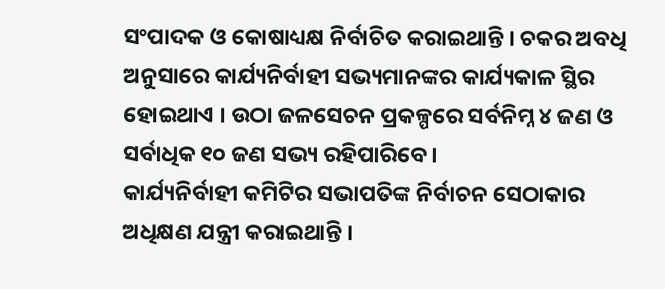ସଂପାଦକ ଓ କୋଷାଧ୍ୟକ୍ଷ ନିର୍ବାଚିତ କରାଇଥାନ୍ତି । ଚକର ଅବଧି ଅନୁସାରେ କାର୍ଯ୍ୟନିର୍ବାହୀ ସଭ୍ୟମାନଙ୍କର କାର୍ଯ୍ୟକାଳ ସ୍ଥିର ହୋଇଥାଏ । ଉଠା ଜଳସେଚନ ପ୍ରକଳ୍ପରେ ସର୍ବନିମ୍ନ ୪ ଜଣ ଓ ସର୍ବାଧିକ ୧୦ ଜଣ ସଭ୍ୟ ରହିପାରିବେ ।
କାର୍ଯ୍ୟନିର୍ବାହୀ କମିଟିର ସଭାପତିଙ୍କ ନିର୍ବାଚନ ସେଠାକାର ଅଧିକ୍ଷଣ ଯନ୍ତ୍ରୀ କରାଇଥାନ୍ତି ।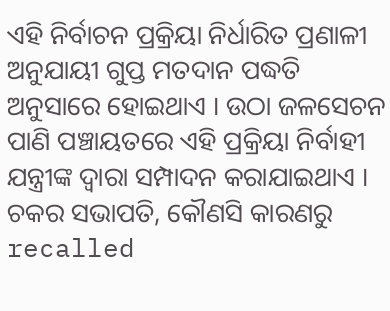ଏହି ନିର୍ବାଚନ ପ୍ରକ୍ରିୟା ନିର୍ଧାରିତ ପ୍ରଣାଳୀ ଅନୁଯାୟୀ ଗୁପ୍ତ ମତଦାନ ପଦ୍ଧତି ଅନୁସାରେ ହୋଇଥାଏ । ଉଠା ଜଳସେଚନ ପାଣି ପଞ୍ଚାୟତରେ ଏହି ପ୍ରକ୍ରିୟା ନିର୍ବାହୀ ଯନ୍ତ୍ରୀଙ୍କ ଦ୍ଵାରା ସମ୍ପାଦନ କରାଯାଇଥାଏ ।
ଚକର ସଭାପତି, କୌଣସି କାରଣରୁ recalled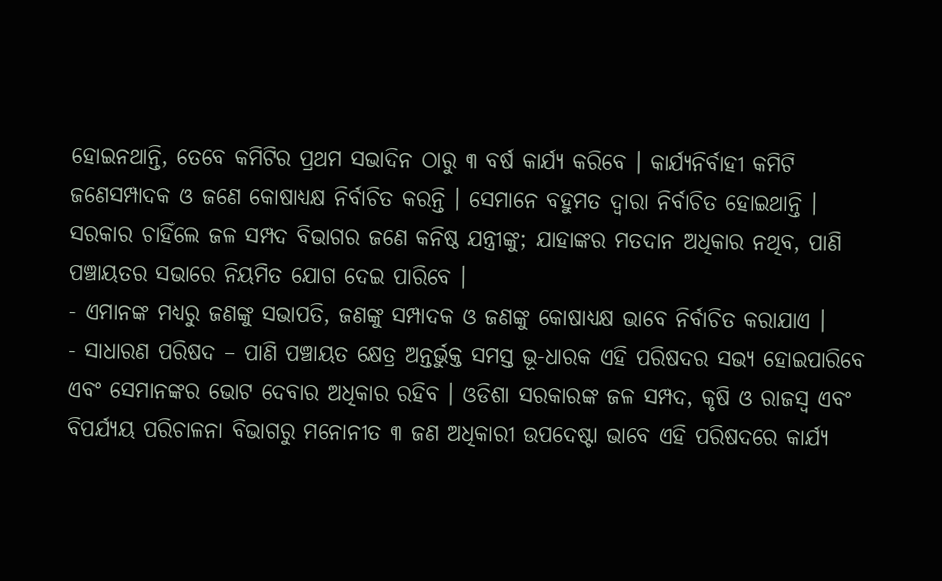ହୋଇନଥାନ୍ତି, ତେବେ କମିଟିର ପ୍ରଥମ ସଭାଦିନ ଠାରୁ ୩ ବର୍ଷ କାର୍ଯ୍ୟ କରିବେ । କାର୍ଯ୍ୟନିର୍ବାହୀ କମିଟି ଜଣେସମ୍ପାଦକ ଓ ଜଣେ କୋଷାଧ୍ୟକ୍ଷ ନିର୍ବାଚିତ କରନ୍ତି । ସେମାନେ ବହୁମତ ଦ୍ଵାରା ନିର୍ବାଚିତ ହୋଇଥାନ୍ତି । ସରକାର ଚାହିଁଲେ ଜଳ ସମ୍ପଦ ବିଭାଗର ଜଣେ କନିଷ୍ଠ ଯନ୍ତ୍ରୀଙ୍କୁ; ଯାହାଙ୍କର ମତଦାନ ଅଧିକାର ନଥିବ, ପାଣି ପଞ୍ଚାୟତର ସଭାରେ ନିୟମିତ ଯୋଗ ଦେଇ ପାରିବେ ।
- ଏମାନଙ୍କ ମଧ୍ୟରୁ ଜଣଙ୍କୁ ସଭାପତି, ଜଣଙ୍କୁ ସମ୍ପାଦକ ଓ ଜଣଙ୍କୁ କୋଷାଧ୍ୟକ୍ଷ ଭାବେ ନିର୍ବାଚିତ କରାଯାଏ ।
- ସାଧାରଣ ପରିଷଦ – ପାଣି ପଞ୍ଚାୟତ କ୍ଷେତ୍ର ଅନ୍ତର୍ଭୁକ୍ତ ସମସ୍ତ ଭୂ-ଧାରକ ଏହି ପରିଷଦର ସଭ୍ୟ ହୋଇପାରିବେ ଏବଂ ସେମାନଙ୍କର ଭୋଟ ଦେବାର ଅଧିକାର ରହିବ । ଓଡିଶା ସରକାରଙ୍କ ଜଳ ସମ୍ପଦ, କୃଷି ଓ ରାଜସ୍ୱ ଏବଂ ବିପର୍ଯ୍ୟୟ ପରିଚାଳନା ବିଭାଗରୁ ମନୋନୀତ ୩ ଜଣ ଅଧିକାରୀ ଉପଦେଷ୍ଟା ଭାବେ ଏହି ପରିଷଦରେ କାର୍ଯ୍ୟ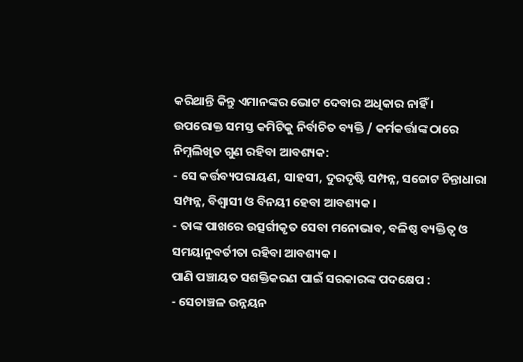କରିଥାନ୍ତି କିନ୍ତୁ ଏମାନଙ୍କର ଭୋଟ ଦେବାର ଅଧିକାର ନାହିଁ ।
ଉପରୋକ୍ତ ସମସ୍ତ କମିଟିକୁ ନିର୍ବାଚିତ ବ୍ୟକ୍ତି / କର୍ମକର୍ତ୍ତାଙ୍କ ଠାରେ ନିମ୍ନଲିଖିତ ଗୁଣ ରହିବା ଆବଶ୍ୟକ:
- ସେ କର୍ତ୍ତବ୍ୟପରାୟଣ, ସାହସୀ, ଦୁରଦୃଷ୍ଟି ସମ୍ପନ୍ନ, ସଚ୍ଚୋଟ ଚିନ୍ତାଧାରା ସମ୍ପନ୍ନ, ବିଶ୍ଵାସୀ ଓ ବିନୟୀ ହେବା ଆବଶ୍ୟକ ।
- ତାଙ୍କ ପାଖରେ ଉତ୍ସର୍ଗୀକୃତ ସେବା ମନୋଭାବ, ବଳିଷ୍ଠ ବ୍ୟକ୍ତିତ୍ଵ ଓ ସମୟାନୁବର୍ତୀତା ରହିବା ଆବଶ୍ୟକ ।
ପାଣି ପଞ୍ଚାୟତ ସଶକ୍ତିକରଣ ପାଇଁ ସରକାରଙ୍କ ପଦକ୍ଷେପ :
- ସେଚାଞ୍ଚଳ ଉନ୍ନୟନ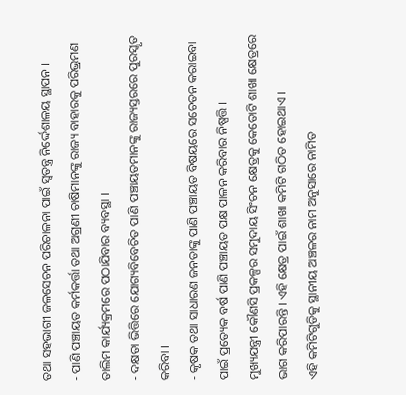ତଥା ସହଭାଗୀ ଜଳସେଚନ ପରିଚାଳନା ପାଇଁ ସ୍ଵତନ୍ତ୍ର ନିର୍ଦ୍ଦେଶାଳୟ ସ୍ଥାପନ ।
- ପାଣି ପଞ୍ଚାୟତ କର୍ମକର୍ତ୍ତା ତଥା ଅଗ୍ରଣୀ ଚାଷିମାନଙ୍କୁ ରାଜ୍ୟ ବାହାରକୁ ପରିଭ୍ରମଣ ତାଲିମ କାର୍ଯ୍ୟକ୍ରମରେ ପଠାଯିବାର ବ୍ୟବସ୍ଥା ।
- ଦକ୍ଷତା ଭିତ୍ତିରେ ଯୋଗ୍ୟବିବେଚିତ ପାଣି ପଞ୍ଚାୟତମାନଙ୍କୁ ରାଜ୍ୟସ୍ତରରେ ପୁରସ୍କୃତ କରିବା ।
- କୃଷକ ତଥା ସାଧାରଣ ଜନତାଙ୍କୁ ପାଣି ପଞ୍ଚାୟତ ବିଷୟରେ ସଚେତନ କରାଇବା ପାଇଁ ପ୍ରତ୍ୟେକ ବର୍ଷ ପାଣି ପଞ୍ଚାୟତ ପକ୍ଷ ପାଳନ କରିବାର ନିଷ୍ପତ୍ତି ।
ମୁଖ୍ୟଯନ୍ତ୍ରୀ କୌଣସି ପ୍ରକଳ୍ପର ସମୁଦାୟ ସିଂଚନ କ୍ଷେତ୍ରକୁ କେତୋଟି ଶାଖା କ୍ଷେତ୍ରରେ ଭାଗ କରିପାରନ୍ତି । ଏହି କ୍ଷେତ୍ର ପାଇଁ ଶାଖା କମିଟି ଗଠିତ ହୋଇଥାଏ ।
ଏହି କମିଟିଗୁଡିକୁ ସ୍ଥାନୀୟ ଅଞ୍ଚଳର ନାମ ଅନୁସାରେ ନାମିତ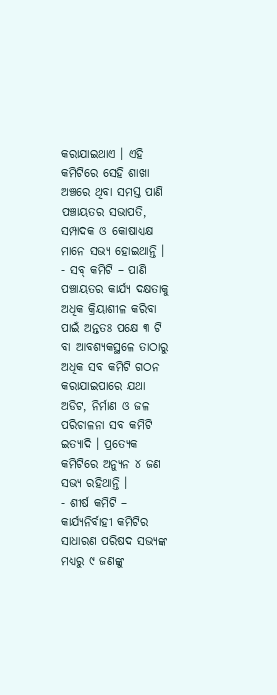କରାଯାଇଥାଏ । ଏହି କମିଟିରେ ସେହି ଶାଖା ଅଞ୍ଚରେ ଥିବା ସମସ୍ତ ପାଣି ପଞ୍ଚାୟତର ସଭାପତି, ସମ୍ପାଦକ ଓ କୋଷାଧ୍ୟକ୍ଷ ମାନେ ସଭ୍ୟ ହୋଇଥାନ୍ତି ।
- ସବ୍ କମିଟି – ପାଣି ପଞ୍ଚାୟତର କାର୍ଯ୍ୟ ଦକ୍ଷତାକୁ ଅଧିକ କ୍ରିୟାଶୀଳ କରିବା ପାଇଁ ଅନ୍ତତଃ ପକ୍ଷେ ୩ ଟି ବା ଆବଶ୍ୟକସ୍ଥଳେ ତାଠାରୁ ଅଧିକ ସବ କମିଟି ଗଠନ କରାଯାଇପାରେ ଯଥା ଅଡିଟ, ନିର୍ମାଣ ଓ ଜଳ ପରିଚାଳନା ସବ କମିଟି ଇତ୍ୟାଦି । ପ୍ରତ୍ୟେକ କମିଟିରେ ଅନ୍ୟୁନ ୪ ଜଣ ସଭ୍ୟ ରହିଥାନ୍ତି ।
- ଶୀର୍ଷ କମିଟି – କାର୍ଯ୍ୟନିର୍ବାହୀ କମିଟିର ସାଧାରଣ ପରିଷଦ ସଭ୍ୟଙ୍କ ମଧ୍ୟରୁ ୯ ଜଣଙ୍କୁ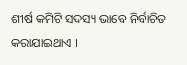ଶୀର୍ଷ କମିଟି ସଦସ୍ୟ ଭାବେ ନିର୍ବାଚିତ କରାଯାଇଥାଏ ।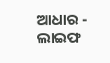ଆଧାର - ଲାଇଫ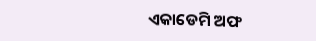ଏକାଡେମି ଅଫ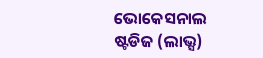ଭୋକେସନାଲ ଷ୍ଟଡିଜ (ଲାଭ୍ସ)